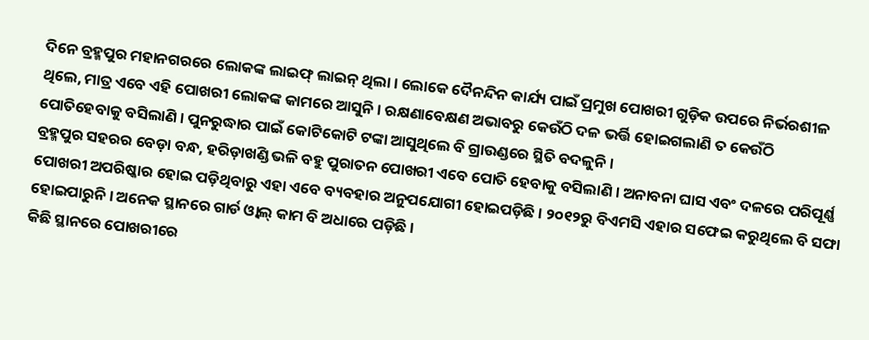ଦିନେ ବ୍ରହ୍ମପୁର ମହାନଗରରେ ଲୋକଙ୍କ ଲାଇଫ୍ ଲାଇନ୍ ଥିଲା । ଲୋକେ ଦୈନନ୍ଦିନ କାର୍ଯ୍ୟ ପାଇଁ ପ୍ରମୁଖ ପୋଖରୀ ଗୁଡ଼ିକ ଉପରେ ନିର୍ଭରଶୀଳ ଥିଲେ, ମାତ୍ର ଏବେ ଏହି ପୋଖରୀ ଲୋକଙ୍କ କାମରେ ଆସୁନି । ରକ୍ଷଣାବେକ୍ଷଣ ଅଭାବରୁ କେଉଁଠି ଦଳ ଭର୍ତ୍ତି ହୋଇଗଲାଣି ତ କେଉଁଠି ପୋତିହେବାକୁ ବସିଲାଣି । ପୁନରୁଦ୍ଧାର ପାଇଁ କୋଟିକୋଟି ଟଙ୍କା ଆସୁଥିଲେ ବି ଗ୍ରାଉଣ୍ଡରେ ସ୍ଥିତି ବଦଳୁନି ।
ବ୍ରହ୍ମପୁର ସହରର ବେଡ଼ା ବନ୍ଧ, ହରିଡ଼ାଖଣ୍ଡି ଭଳି ବହୁ ପୁରାତନ ପୋଖରୀ ଏବେ ପୋତି ହେବାକୁ ବସିଲାଣି । ଅନାବନା ଘାସ ଏବଂ ଦଳରେ ପରିପୂର୍ଣ୍ଣ ପୋଖରୀ ଅପରିଷ୍କାର ହୋଇ ପଡ଼ିଥିବାରୁ ଏହା ଏବେ ବ୍ୟବହାର ଅନୁପଯୋଗୀ ହୋଇପଡ଼ିଛି । ୨୦୧୨ରୁ ବିଏମସି ଏହାର ସଫେଇ କରୁଥିଲେ ବି ସଫା ହୋଇପାରୁନି । ଅନେକ ସ୍ଥାନରେ ଗାର୍ଡ ଓ୍ୱାଲ୍ କାମ ବି ଅଧାରେ ପଡ଼ିଛି ।
କିଛି ସ୍ଥାନରେ ପୋଖରୀରେ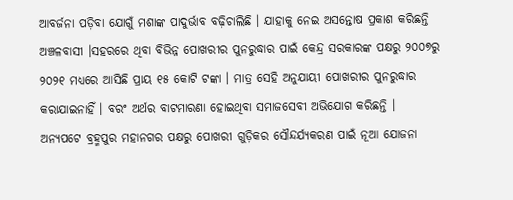ଆବର୍ଜନା ପଡ଼ିବା ଯୋଗୁଁ ମଶାଙ୍କ ପାଦୁର୍ଭାବ ବଢ଼ିଚାଲିଛି । ଯାହାକୁ ନେଇ ଅସନ୍ତୋଷ ପ୍ରକାଶ କରିଛନ୍ତି ଅଞ୍ଚଳବାସୀ ।ସହରରେ ଥିବା ବିଭିନ୍ନ ପୋଖରୀର ପୁନରୁଦ୍ଧାର ପାଇଁ କେନ୍ଦ୍ର ସରକାରଙ୍କ ପକ୍ଷରୁ ୨୦୦୭ରୁ ୨୦୨୧ ମଧ୍ୟରେ ଆସିଛି ପ୍ରାୟ ୧୫ କୋଟି ଟଙ୍କା । ମାତ୍ର ସେହି ଅନୁଯାୟୀ ପୋଖରୀର ପୁନରୁଦ୍ଧାର କରାଯାଇନାହିଁ । ବରଂ ଅର୍ଥର ବାଟମାରଣା ହୋଇଥିବା ସମାଜସେବୀ ଅଭିଯୋଗ କରିଛନ୍ତି ।
ଅନ୍ୟପଟେ ବ୍ରହ୍ମପୁର ମହାନଗର ପକ୍ଷରୁ ପୋଖରୀ ଗୁଡ଼ିକର ସୌନ୍ଦର୍ଯ୍ୟକରଣ ପାଇଁ ନୂଆ ଯୋଜନା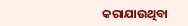କରାଯାଉଥିବା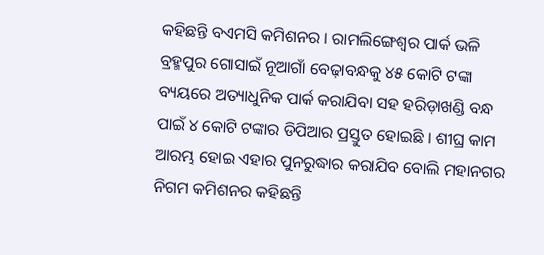କହିଛନ୍ତି ବଏମସି କମିଶନର । ରାମଲିଙ୍ଗେଶ୍ୱର ପାର୍କ ଭଳି ବ୍ରହ୍ମପୁର ଗୋସାଇଁ ନୂଆଗାଁ ବେଢ଼ାବନ୍ଧକୁ ୪୫ କୋଟି ଟଙ୍କା ବ୍ୟୟରେ ଅତ୍ୟାଧୁନିକ ପାର୍କ କରାଯିବା ସହ ହରିଡ଼ାଖଣ୍ଡି ବନ୍ଧ ପାଇଁ ୪ କୋଟି ଟଙ୍କାର ଡିପିଆର ପ୍ରସ୍ତୁତ ହୋଇଛି । ଶୀଘ୍ର କାମ ଆରମ୍ଭ ହୋଇ ଏହାର ପୁନରୁଦ୍ଧାର କରାଯିବ ବୋଲି ମହାନଗର ନିଗମ କମିଶନର କହିଛନ୍ତି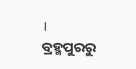।
ବ୍ରହ୍ମପୁରରୁ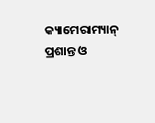କ୍ୟାମେରାମ୍ୟାନ୍ ପ୍ରଶାନ୍ତ ଓ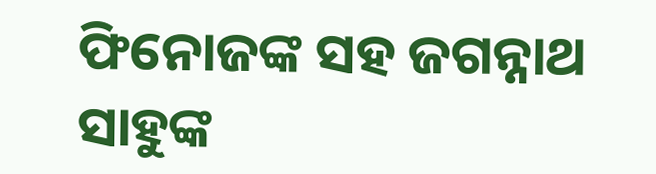ଫିନୋଜଙ୍କ ସହ ଜଗନ୍ନାଥ ସାହୁଙ୍କ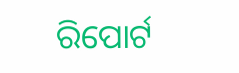ରିପୋର୍ଟ